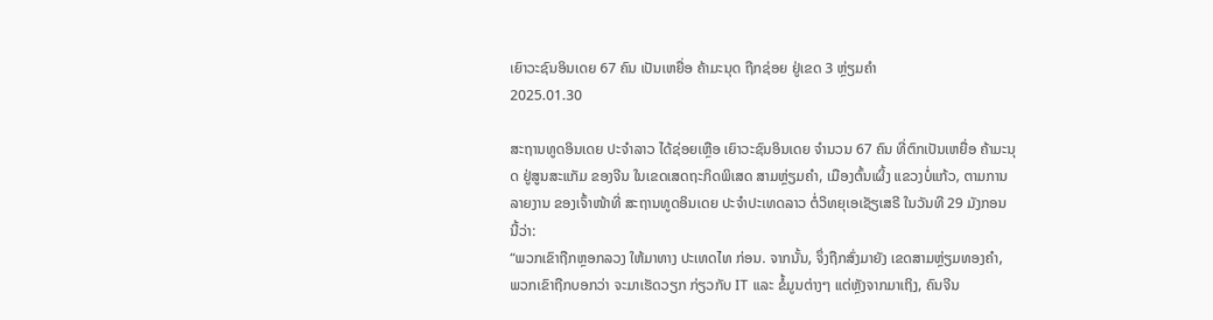ເຍົາວະຊົນອິນເດຍ 67 ຄົນ ເປັນເຫຍື່ອ ຄ້າມະນຸດ ຖືກຊ່ອຍ ຢູ່ເຂດ 3 ຫຼ່ຽມຄໍາ
2025.01.30

ສະຖານທູດອິນເດຍ ປະຈໍາລາວ ໄດ້ຊ່ອຍເຫຼືອ ເຍົາວະຊົນອິນເດຍ ຈໍານວນ 67 ຄົນ ທີ່ຕົກເປັນເຫຍື່ອ ຄ້າມະນຸດ ຢູ່ສູນສະແກັມ ຂອງຈີນ ໃນເຂດເສດຖະກິດພິເສດ ສາມຫຼ່ຽມຄໍາ, ເມືອງຕົ້ນເຜິ້ງ ແຂວງບໍ່ແກ້ວ, ຕາມການລາຍງານ ຂອງເຈົ້າໜ້າທີ່ ສະຖານທູດອິນເດຍ ປະຈໍາປະເທດລາວ ຕໍ່ວິທຍຸເອເຊັຽເສຣີ ໃນວັນທີ 29 ມັງກອນ ນີ້ວ່າ:
“ພວກເຂົາຖືກຫຼອກລວງ ໃຫ້ມາທາງ ປະເທດໄທ ກ່ອນ. ຈາກນັ້ນ, ຈຶ່ງຖືກສົ່ງມາຍັງ ເຂດສາມຫຼ່ຽມທອງຄຳ, ພວກເຂົາຖືກບອກວ່າ ຈະມາເຮັດວຽກ ກ່ຽວກັບ IT ແລະ ຂໍ້ມູນຕ່າງໆ ແຕ່ຫຼັງຈາກມາເຖິງ, ຄົນຈີນ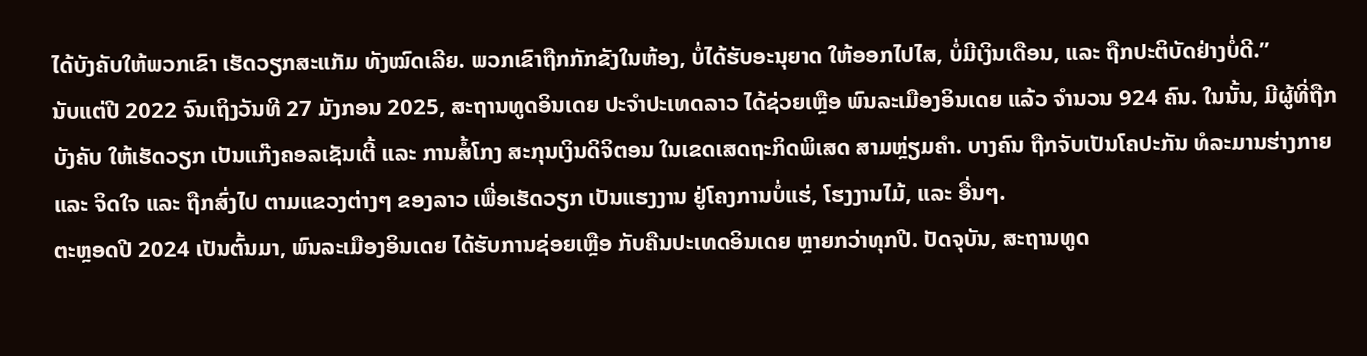ໄດ້ບັງຄັບໃຫ້ພວກເຂົາ ເຮັດວຽກສະແກັມ ທັງໝົດເລີຍ. ພວກເຂົາຖືກກັກຂັງໃນຫ້ອງ, ບໍ່ໄດ້ຮັບອະນຸຍາດ ໃຫ້ອອກໄປໄສ, ບໍ່ມີເງິນເດືອນ, ແລະ ຖືກປະຕິບັດຢ່າງບໍ່ດີ.”
ນັບແຕ່ປີ 2022 ຈົນເຖິງວັນທີ 27 ມັງກອນ 2025, ສະຖານທູດອິນເດຍ ປະຈໍາປະເທດລາວ ໄດ້ຊ່ວຍເຫຼືອ ພົນລະເມືອງອິນເດຍ ແລ້ວ ຈໍານວນ 924 ຄົນ. ໃນນັ້ນ, ມີຜູ້ທີ່ຖືກບັງຄັບ ໃຫ້ເຮັດວຽກ ເປັນແກ໊ງຄອລເຊັນເຕີ້ ແລະ ການສໍ້ໂກງ ສະກຸນເງິນດິຈິຕອນ ໃນເຂດເສດຖະກິດພິເສດ ສາມຫຼ່ຽມຄໍາ. ບາງຄົນ ຖືກຈັບເປັນໂຄປະກັນ ທໍລະມານຮ່າງກາຍ ແລະ ຈິດໃຈ ແລະ ຖືກສົ່ງໄປ ຕາມແຂວງຕ່າງໆ ຂອງລາວ ເພື່ອເຮັດວຽກ ເປັນແຮງງານ ຢູ່ໂຄງການບໍ່ແຮ່, ໂຮງງານໄມ້, ແລະ ອື່ນໆ.
ຕະຫຼອດປີ 2024 ເປັນຕົ້ນມາ, ພົນລະເມືອງອິນເດຍ ໄດ້ຮັບການຊ່ອຍເຫຼືອ ກັບຄືນປະເທດອິນເດຍ ຫຼາຍກວ່າທຸກປີ. ປັດຈຸບັນ, ສະຖານທູດ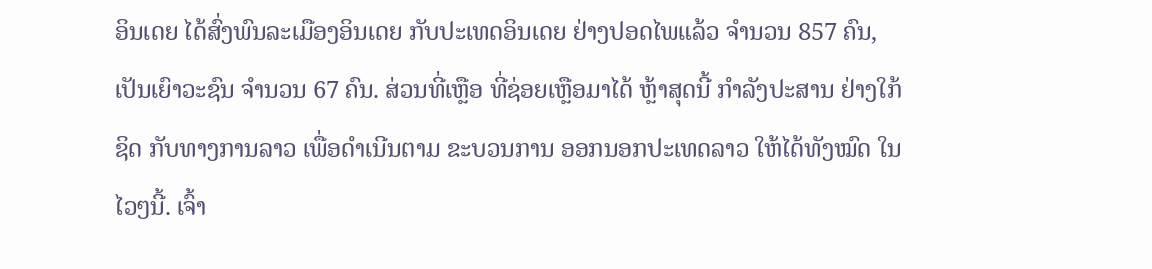ອິນເດຍ ໄດ້ສົ່ງພົນລະເມືອງອິນເດຍ ກັບປະເທດອິນເດຍ ຢ່າງປອດໄພແລ້ວ ຈໍານວນ 857 ຄົນ, ເປັນເຍົາວະຊົນ ຈຳນວນ 67 ຄົນ. ສ່ວນທີ່ເຫຼືອ ທີ່ຊ່ອຍເຫຼືອມາໄດ້ ຫຼ້າສຸດນີ້ ກໍາລັງປະສານ ຢ່າງໃກ້ຊິດ ກັບທາງການລາວ ເພື່ອດໍາເນີນຕາມ ຂະບວນການ ອອກນອກປະເທດລາວ ໃຫ້ໄດ້ທັງໝົດ ໃນໄວໆນີ້. ເຈົ້າ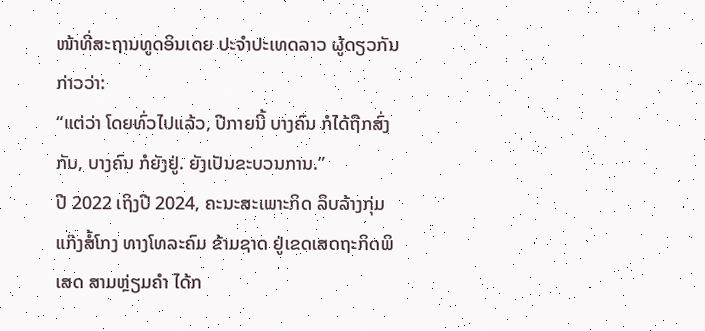ໜ້າທີ່ສະຖານທູດອິນເດຍ ປະຈໍາປະເທດລາວ ຜູ້ດຽວກັນ ກ່າວວ່າ:
“ແຕ່ວ່າ ໂດຍທົ່ວໄປແລ້ວ, ປີກາຍນີ້ ບາງຄົນ ກໍໄດ້ຖືກສົ່ງກັບ, ບາງຄົນ ກໍຍັງຢູ່. ຍັງເປັນຂະບວນການ.”
ປີ 2022 ເຖິງປີ 2024, ຄະນະສະເພາະກິດ ລຶບລ້າງກຸ່ມແກ໊ງສໍ້ໂກງ ທາງໂທລະຄົມ ຂ້າມຊາດ ຢູ່ເຂດເສດຖະກິດພິເສດ ສາມຫຼ່ຽມຄໍາ ໄດ້ກ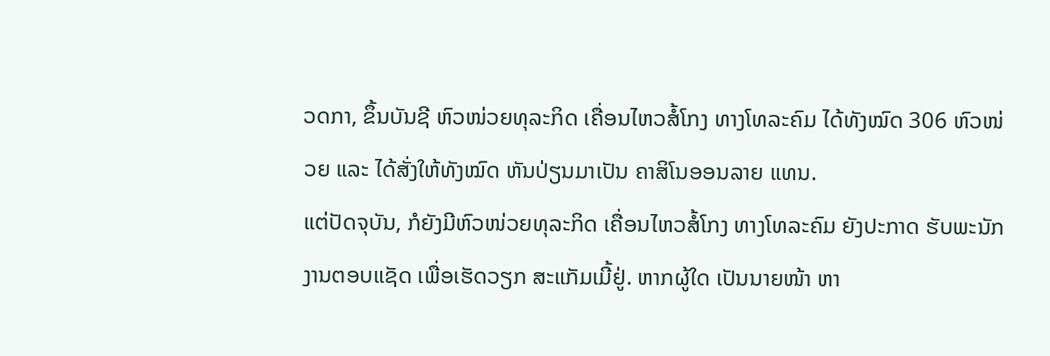ວດກາ, ຂຶ້ນບັນຊີ ຫົວໜ່ວຍທຸລະກິດ ເຄື່ອນໄຫວສໍ້ໂກງ ທາງໂທລະຄົມ ໄດ້ທັງໝົດ 306 ຫົວໜ່ວຍ ແລະ ໄດ້ສັ່ງໃຫ້ທັງໝົດ ຫັນປ່ຽນມາເປັນ ຄາສິໂນອອນລາຍ ແທນ.
ແຕ່ປັດຈຸບັນ, ກໍຍັງມີຫົວໜ່ວຍທຸລະກິດ ເຄື່ອນໄຫວສໍ້ໂກງ ທາງໂທລະຄົມ ຍັງປະກາດ ຮັບພະນັກງານຕອບແຊັດ ເພື່ອເຮັດວຽກ ສະແກັມເມີ້ຢູ່. ຫາກຜູ້ໃດ ເປັນນາຍໜ້າ ຫາ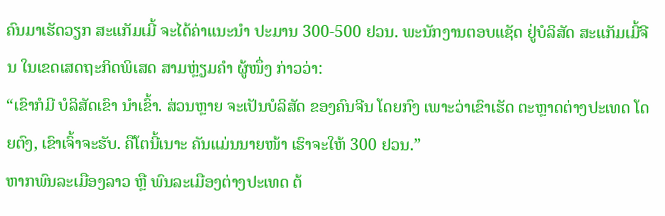ຄົນມາເຮັດວຽກ ສະແກັມເມີ້ ຈະໄດ້ຄ່າແນະນຳ ປະມານ 300-500 ຢວນ. ພະນັກງານຕອບແຊັດ ຢູ່ບໍລິສັດ ສະແກັມເມີ້ຈີນ ໃນເຂດເສດຖະກິດພິເສດ ສາມຫຼ່ຽມຄໍາ ຜູ້ໜຶ່ງ ກ່າວວ່າ:
“ເຂົາກໍມີ ບໍລິສັດເຂົາ ນໍາເຂົ້າ. ສ່ວນຫຼາຍ ຈະເປັນບໍລິສັດ ຂອງຄົນຈີນ ໂດຍກົງ ເພາະວ່າເຂົາເຮັດ ຕະຫຼາດຕ່າງປະເທດ ໂດຍຕົງ, ເຂົາເຈົ້າຈະຮັບ. ຄືໂຕນີ້ເນາະ ຄັນແມ່ນນາຍໜ້າ ເຮົາຈະໃຫ້ 300 ຢວນ.”
ຫາກພົນລະເມືອງລາວ ຫຼື ພົນລະເມືອງຕ່າງປະເທດ ຕ້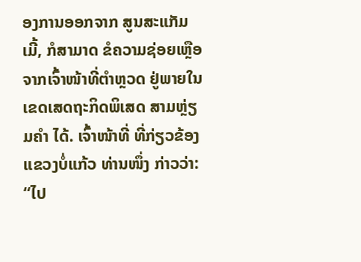ອງການອອກຈາກ ສູນສະແກັມເມີ້, ກໍສາມາດ ຂໍຄວາມຊ່ອຍເຫຼືອ ຈາກເຈົ້າໜ້າທີ່ຕໍາຫຼວດ ຢູ່ພາຍໃນ ເຂດເສດຖະກິດພິເສດ ສາມຫຼ່ຽມຄໍາ ໄດ້. ເຈົ້າໜ້າທີ່ ທີ່ກ່ຽວຂ້ອງ ແຂວງບໍ່ແກ້ວ ທ່ານໜຶ່ງ ກ່າວວ່າ:
“ໄປ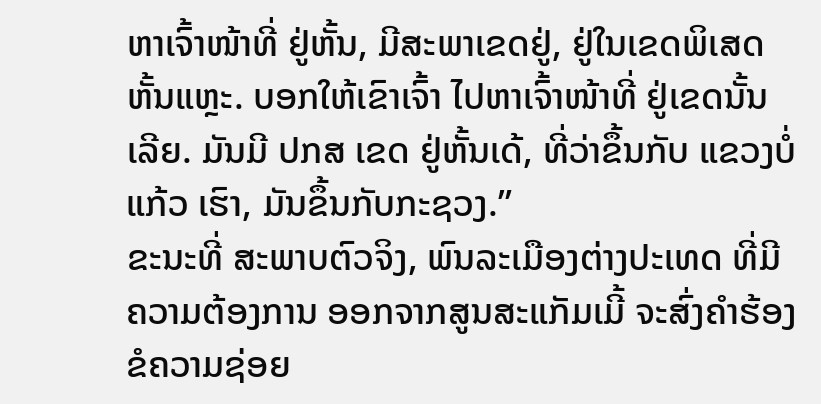ຫາເຈົ້າໜ້າທີ່ ຢູ່ຫັ້ນ, ມີສະພາເຂດຢູ່, ຢູ່ໃນເຂດພິເສດ ຫັ້ນແຫຼະ. ບອກໃຫ້ເຂົາເຈົ້າ ໄປຫາເຈົ້າໜ້າທີ່ ຢູ່ເຂດນັ້ນເລີຍ. ມັນມີ ປກສ ເຂດ ຢູ່ຫັ້ນເດ້, ທີ່ວ່າຂຶ້ນກັບ ແຂວງບໍ່ແກ້ວ ເຮົາ, ມັນຂຶ້ນກັບກະຊວງ.”
ຂະນະທີ່ ສະພາບຕົວຈິງ, ພົນລະເມືອງຕ່າງປະເທດ ທີ່ມີຄວາມຕ້ອງການ ອອກຈາກສູນສະແກັມເມີ້ ຈະສົ່ງຄໍາຮ້ອງ ຂໍຄວາມຊ່ອຍ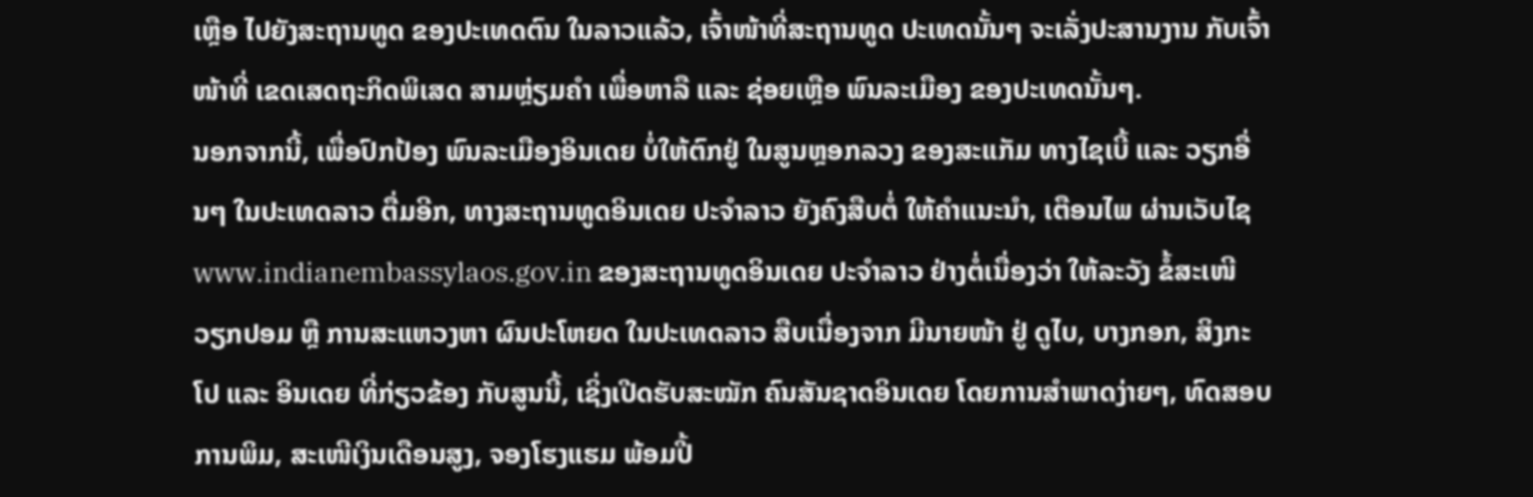ເຫຼືອ ໄປຍັງສະຖານທູດ ຂອງປະເທດຕົນ ໃນລາວແລ້ວ, ເຈົ້າໜ້າທີ່ສະຖານທູດ ປະເທດນັ້ນໆ ຈະເລັ່ງປະສານງານ ກັບເຈົ້າໜ້າທີ່ ເຂດເສດຖະກິດພິເສດ ສາມຫຼ່ຽມຄໍາ ເພື່ອຫາລື ແລະ ຊ່ອຍເຫຼືອ ພົນລະເມືອງ ຂອງປະເທດນັ້ນໆ.
ນອກຈາກນີ້, ເພື່ອປົກປ້ອງ ພົນລະເມືອງອິນເດຍ ບໍ່ໃຫ້ຕົກຢູ່ ໃນສູນຫຼອກລວງ ຂອງສະແກັມ ທາງໄຊເບີ້ ແລະ ວຽກອື່ນໆ ໃນປະເທດລາວ ຕື່ມອີກ, ທາງສະຖານທູດອິນເດຍ ປະຈໍາລາວ ຍັງຄົງສືບຕໍ່ ໃຫ້ຄໍາແນະນໍາ, ເຕືອນໄພ ຜ່ານເວັບໄຊ www.indianembassylaos.gov.in ຂອງສະຖານທູດອິນເດຍ ປະຈໍາລາວ ຢ່າງຕໍ່ເນື່ອງວ່າ ໃຫ້ລະວັງ ຂໍ້ສະເໜີ ວຽກປອມ ຫຼື ການສະແຫວງຫາ ຜົນປະໂຫຍດ ໃນປະເທດລາວ ສືບເນື່ອງຈາກ ມີນາຍໜ້າ ຢູ່ ດູໄບ, ບາງກອກ, ສິງກະໂປ ແລະ ອິນເດຍ ທີ່ກ່ຽວຂ້ອງ ກັບສູນນີ້, ເຊິ່ງເປີດຮັບສະໝັກ ຄົນສັນຊາດອິນເດຍ ໂດຍການສໍາພາດງ່າຍໆ, ທົດສອບການພິມ, ສະເໜີເງິນເດືອນສູງ, ຈອງໂຮງແຮມ ພ້ອມປີ້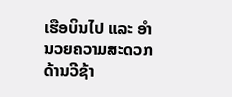ເຮືອບິນໄປ ແລະ ອຳນວຍຄວາມສະດວກ ດ້ານວີຊ້າ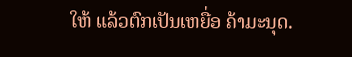ໃຫ້ ແລ້ວຕົກເປັນເຫຍື່ອ ຄ້າມະນຸດ.